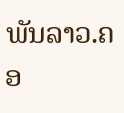ພັນລາວ.ຄອ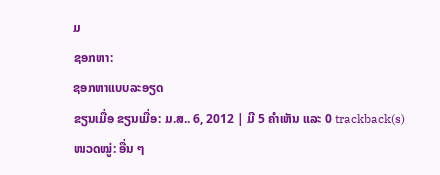ມ
ຊອກຫາ:
ຊອກຫາແບບລະອຽດ
ຂຽນເມື່ອ ຂຽນເມື່ອ: ມ.ສ.. 6, 2012 | ມີ 5 ຄຳເຫັນ ແລະ 0 trackback(s)
ໜວດໝູ່: ອື່ນ ໆ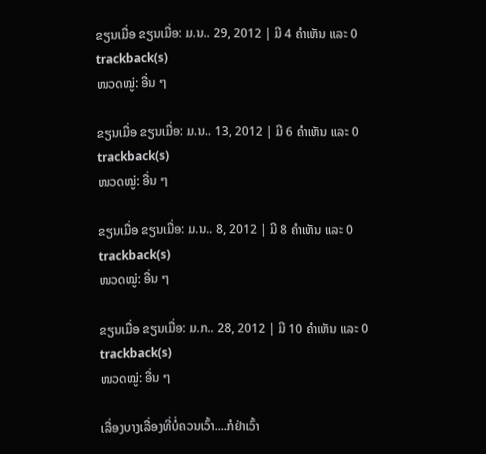ຂຽນເມື່ອ ຂຽນເມື່ອ: ມ.ນ.. 29, 2012 | ມີ 4 ຄຳເຫັນ ແລະ 0 trackback(s)
ໜວດໝູ່: ອື່ນ ໆ

ຂຽນເມື່ອ ຂຽນເມື່ອ: ມ.ນ.. 13, 2012 | ມີ 6 ຄຳເຫັນ ແລະ 0 trackback(s)
ໜວດໝູ່: ອື່ນ ໆ

ຂຽນເມື່ອ ຂຽນເມື່ອ: ມ.ນ.. 8, 2012 | ມີ 8 ຄຳເຫັນ ແລະ 0 trackback(s)
ໜວດໝູ່: ອື່ນ ໆ

ຂຽນເມື່ອ ຂຽນເມື່ອ: ມ.ກ.. 28, 2012 | ມີ 10 ຄຳເຫັນ ແລະ 0 trackback(s)
ໜວດໝູ່: ອື່ນ ໆ

ເລື່ອງບາງເລື່ອງທີ່ບໍ່ຄວນເວົ້າ....ກໍຢ່າເວົ້າ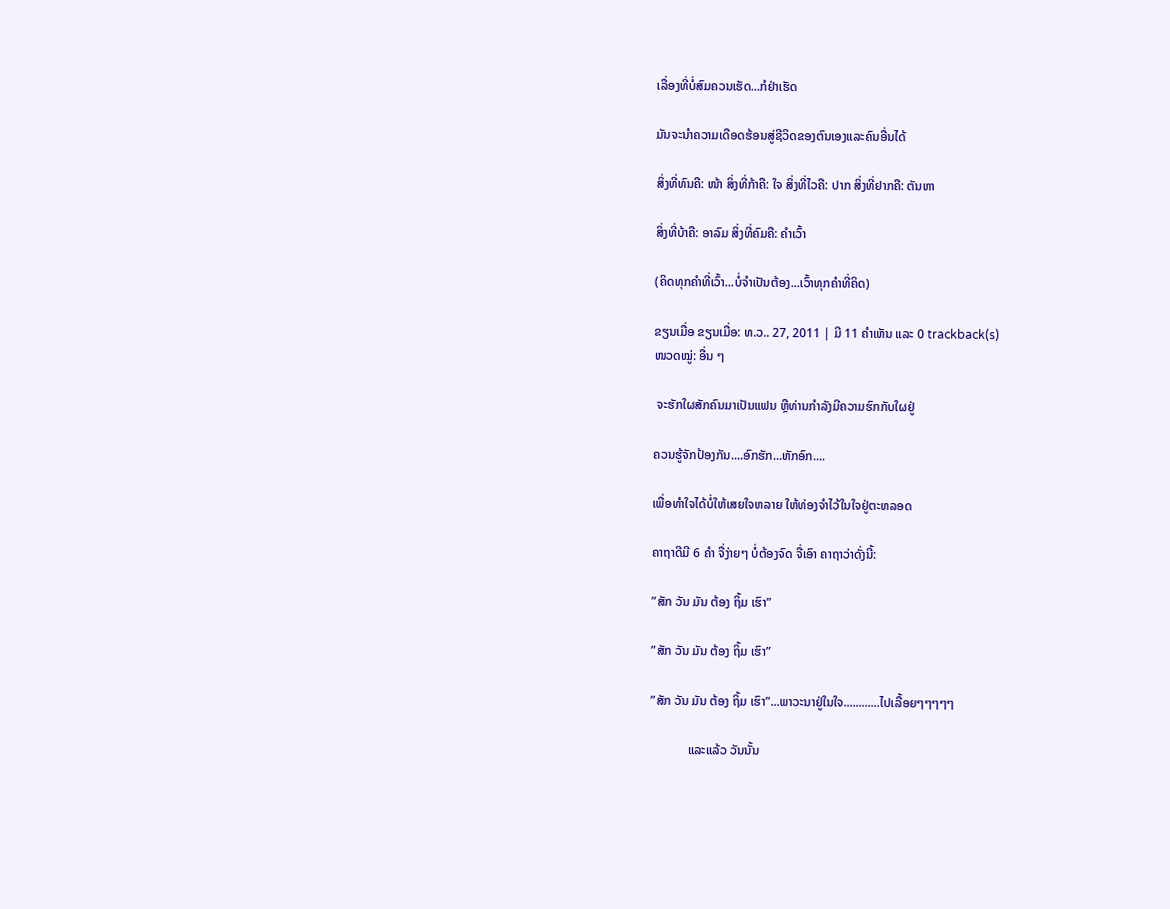ເລື່ອງທີ່ບໍ່ສົມຄວນເຮັດ...ກໍຢ່າເຮັດ

ມັນຈະນຳຄວາມເດືອດຮ້ອນສູ່ຊີວິດຂອງຕົນເອງແລະຄົນອື່ນໄດ້

ສິ່ງທີ່ທົນຄື: ໜ້າ ສິ່ງທີ່ກ້າຄື: ໃຈ ສິ່ງທີ່ໄວຄື: ປາກ ສິ່ງທີ່ຢາກຄື: ຕັນຫາ

ສິ່ງທີ່ບ້າຄື: ອາລົມ ສິ່ງທີ່ຄົມຄື: ຄຳເວົ້າ

(ຄິດທຸກຄຳທີ່ເວົ້າ...ບໍ່ຈຳເປັນຕ້ອງ...ເວົ້າທຸກຄຳທີ່ຄິດ)

ຂຽນເມື່ອ ຂຽນເມື່ອ: ທ.ວ.. 27, 2011 | ມີ 11 ຄຳເຫັນ ແລະ 0 trackback(s)
ໜວດໝູ່: ອື່ນ ໆ

 ຈະຮັກໃຜສັກຄົນມາເປັນແຟນ ຫຼືທ່ານກຳລັງມີຄວາມຮົກກັບໃຜຢູ່

ຄວນຮູ້ຈັກປ້ອງກັນ....ອົກຮັກ...ຫັກອົກ....

ເພື່ອທຳໃຈໄດ້ບໍ່ໃຫ້ເສຍໃຈຫລາຍ ໃຫ້ທ່ອງຈຳໄວ້ໃນໃຈຢູ່ຕະຫລອດ

ຄາຖາດີມີ 6 ຄຳ ຈື່ງ່າຍໆ ບໍ່ຕ້ອງຈົດ ຈື່ເອົາ ຄາຖາວ່າດັ່ງນີ້:

”ສັກ ວັນ ມັນ ຕ້ອງ ຖິ້ມ ເຮົາ”

”ສັກ ວັນ ມັນ ຕ້ອງ ຖິ້ມ ເຮົາ”

”ສັກ ວັນ ມັນ ຕ້ອງ ຖິ້ມ ເຮົາ”...ພາວະນາຢູ່ໃນໃຈ............ໄປເລື້ອຍໆໆໆໆໆ

            ແລະແລ້ວ ວັນນັ້ນ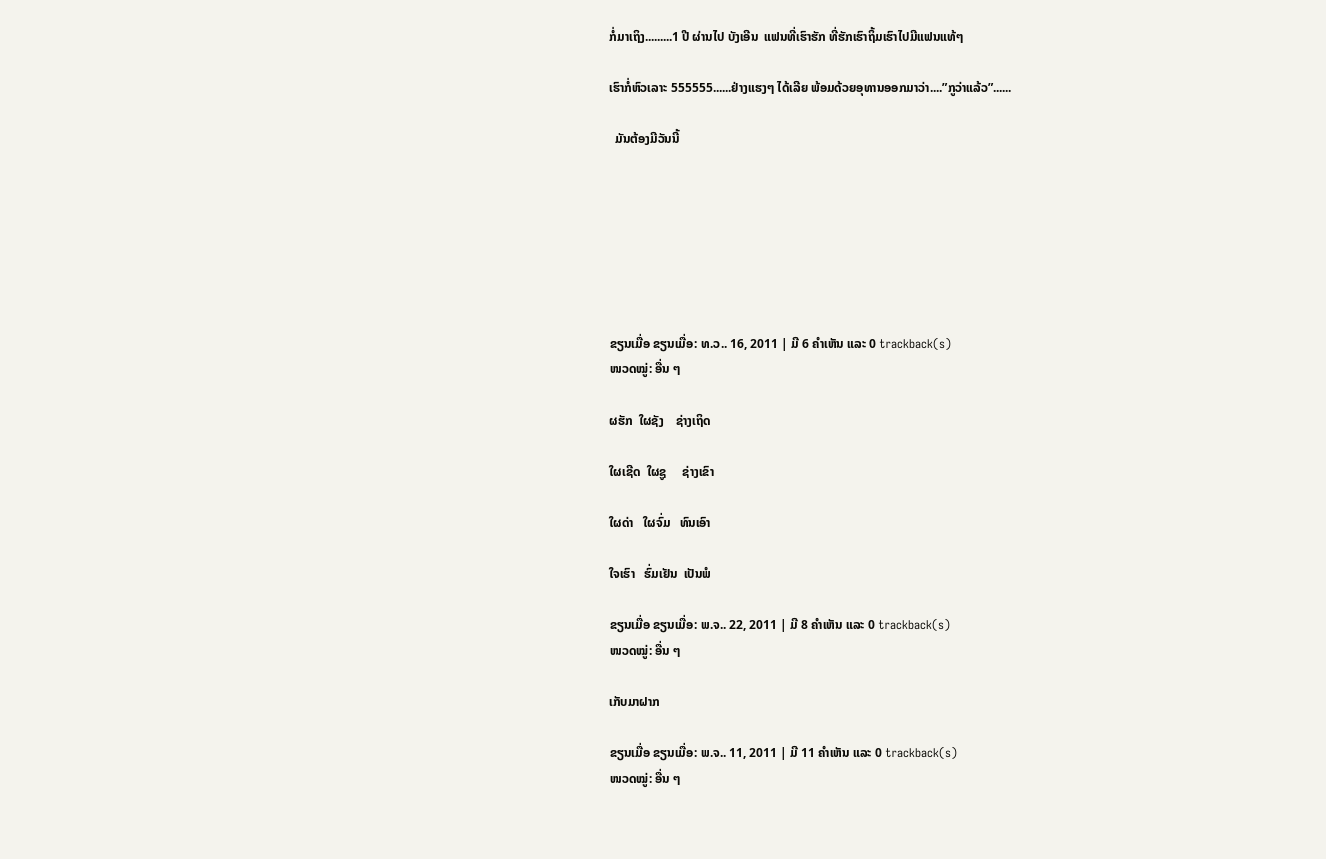ກໍ່ມາເຖິງ.........1 ປີ ຜ່ານໄປ ບັງເອີນ  ແຟນທີ່ເຮົາຮັກ ທີ່ຮັກເຮົາຖິ້ມເຮົາໄປມີແຟນແທ້ໆ

ເຮົາກໍ່ຫົວເລາະ 555555......ຢ່າງແຮງໆ ໄດ້ເລີຍ ພ້ອມດ້ວຍອຸທານອອກມາວ່າ....”ກູວ່າແລ້ວ”......

  ມັນຕ້ອງມີວັນນີ້







ຂຽນເມື່ອ ຂຽນເມື່ອ: ທ.ວ.. 16, 2011 | ມີ 6 ຄຳເຫັນ ແລະ 0 trackback(s)
ໜວດໝູ່: ອື່ນ ໆ

ຜຮັກ  ໃຜຊັງ    ຊ່າງເຖິດ

ໃຜເຊີດ  ໃຜຊູ     ຊ່າງເຂົາ

ໃຜດ່າ   ໃຜຈົ່ມ   ທົນເອົາ

ໃຈເຮົາ   ຮົ່ມເຢັນ  ເປັນພໍ

ຂຽນເມື່ອ ຂຽນເມື່ອ: ພ.ຈ.. 22, 2011 | ມີ 8 ຄຳເຫັນ ແລະ 0 trackback(s)
ໜວດໝູ່: ອື່ນ ໆ

ເກັບມາຝາກ

ຂຽນເມື່ອ ຂຽນເມື່ອ: ພ.ຈ.. 11, 2011 | ມີ 11 ຄຳເຫັນ ແລະ 0 trackback(s)
ໜວດໝູ່: ອື່ນ ໆ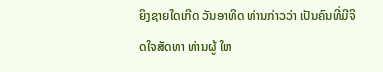ຍິງຊາຍໃດເກີດ ວັນອາທິດ ທ່ານກ່າວວ່າ ເປັນຄົນທີ່ມີຈິດໃຈສັດທາ ທ່ານຜູ້ ໃຫ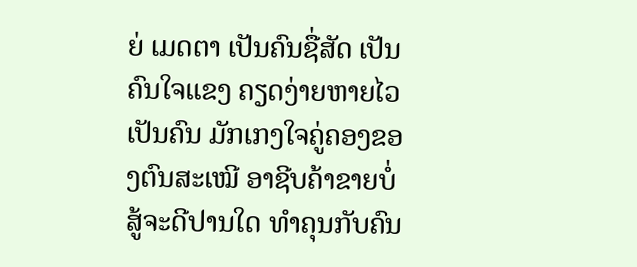ຍ່ ເມດຕາ ເປັນຄົນຊື່ສັດ ເປັນຄົນໃຈແຂງ ຄຽດງ່າຍຫາຍໄວ ເປັນຄົນ ມັກເກງໃຈຄູ່ຄອງຂອງຕົນສະເໝີ ອາຊີບຄ້າຂາຍບໍ່ສູ້ຈະດີປານໃດ ທໍາຄຸນກັບຄົນ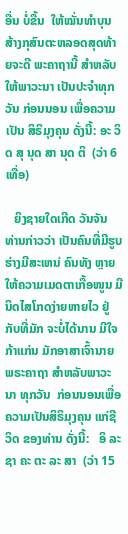ອື່ນ ບໍ່ຂື້ນ  ໃຫ້ໝັ່ນທໍາບຸນ ສ້າງກຸສົນຕະຫລອດສຸດທ້າຍຈະດີ ພະຄາຖານີ້ ສໍາຫລັບ ໃຫ້ພາວະນາ ເປັນປະຈໍາທຸກວັນ ກ່ອນນອນ ເພື່ອຄວາມເປັນ ສິຣິມຸງຄຸນ ດັ່ງນີ້: ອະ ວິດ ສຸ ນຸດ ສາ ນຸດ ຕິ  (ວ່າ 6 ເທື່ອ)

   ຍິງຊາຍໃດເກີດ ວັນຈັນ ທ່ານກ່າວວ່າ ເປັນຄົນທີ່ມີຮູບຮ່າງມີສະເຫນ່ ຄົນທັງ ຫຼາຍ ໃຫ້ຄວາມເມດຕາເກື້ອໜູນ ມີນິດໄສໂກດງ່າຍຫາຍໄວ ຢູ່ກັບທີ່ມັກ ຈະບໍ່ໄດ້ນານ ມີໃຈກ້າແກ່ນ ມັກອາສາເຈົ້ານາຍ ພຣະຄາຖາ ສໍາຫລັບພາວະນາ ທຸກວັນ  ກ່ອນນອນເພື່ອຄວາມເປັນສິຣິມຸງຄຸນ ແກ່ຊີວິດ ຂອງທ່ານ ດັ່ງນີ້:   ອິ ລະ ຊາ ຄະ ຕະ ລະ ສາ  (ວ່າ 15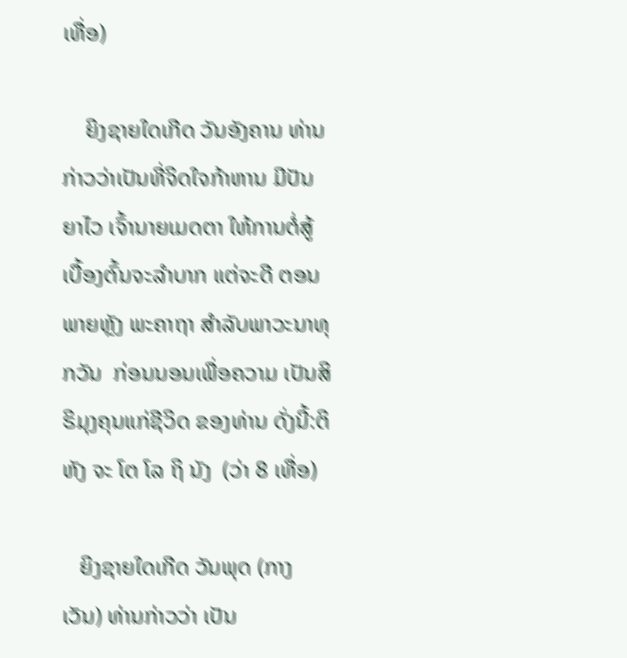ເທື່ອ)

    ຍິງຊາຍໃດເກີດ ວັນອັງຄານ ທ່ານກ່າວວ່າເປັນທີ່ຈິດໃຈກ້າຫານ ມີປັນຍາໄວ ເຈົ້ານາຍເມດຕາ ໃຫ້ການຕໍ່ສູ້ເບື້ອງຕົ້ນຈະລໍາບາກ ແຕ່ຈະດີ ຕອນພາຍຫຼັງ ພະຄາຖາ ສໍາລັບພາວະນາທຸກວັນ  ກ່ອນນອນເພື່ອຄວາມ ເປັນສິຣິມຸງຄຸນແກ່ຊີວິດ ຂອງທ່ານ ດັ່ງນີ້:ຕິ ຫັງ ຈະ ໂຕ ໂລ ຖິ ນັງ  (ວ່າ 8 ເທື່ອ)

   ຍິງຊາຍໃດເກີດ ວັນພຸດ (ກາງເວັນ) ທ່ານກ່າວວ່າ ເປັນ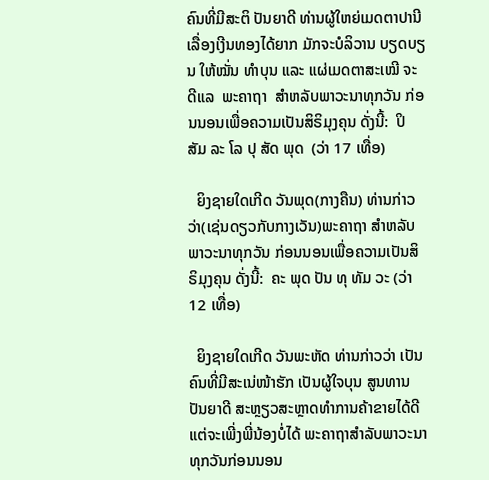ຄົນທີ່ມີສະຕິ ປັນຍາດີ ທ່ານຜູ້ໃຫຍ່ເມດຕາປານີ ເລື່ອງເງີນທອງໄດ້ຍາກ ມັກຈະບໍລິວານ ບຽດບຽນ ໃຫ້ໝັ່ນ ທໍາບຸນ ແລະ ແຜ່ເມດຕາສະເໝີ ຈະດີແລ  ພະຄາຖາ  ສໍາຫລັບພາວະນາທຸກວັນ ກ່ອນນອນເພື່ອຄວາມເປັນສິຣິມຸງຄຸນ ດັ່ງນີ້:  ປິ ສັມ ລະ ໂລ ປຸ ສັດ ພຸດ  (ວ່າ 17 ເທື່ອ)

  ຍິງຊາຍໃດເກີດ ວັນພຸດ(ກາງຄືນ) ທ່ານກ່າວວ່າ(ເຊ່ນດຽວກັບກາງເວັນ)ພະຄາຖາ ສໍາຫລັບພາວະນາທຸກວັນ ກ່ອນນອນເພື່ອຄວາມເປັນສິຣິມຸງຄຸນ ດັ່ງນີ້:  ຄະ ພຸດ ປັນ ທຸ ທັມ ວະ (ວ່າ 12 ເທື່ອ)

  ຍິງຊາຍໃດເກີດ ວັນພະຫັດ ທ່ານກ່າວວ່າ ເປັນຄົນທີ່ມີສະເນ່ໜ້າຮັກ ເປັນຜູ້ໃຈບຸນ ສູນທານປັນຍາດີ ສະຫຼຽວສະຫຼາດທໍາການຄ້າຂາຍໄດ້ດີ ແຕ່ຈະເພີ່ງພີ່ນ້ອງບໍ່ໄດ້ ພະຄາຖາສໍາລັບພາວະນາທຸກວັນກ່ອນນອນ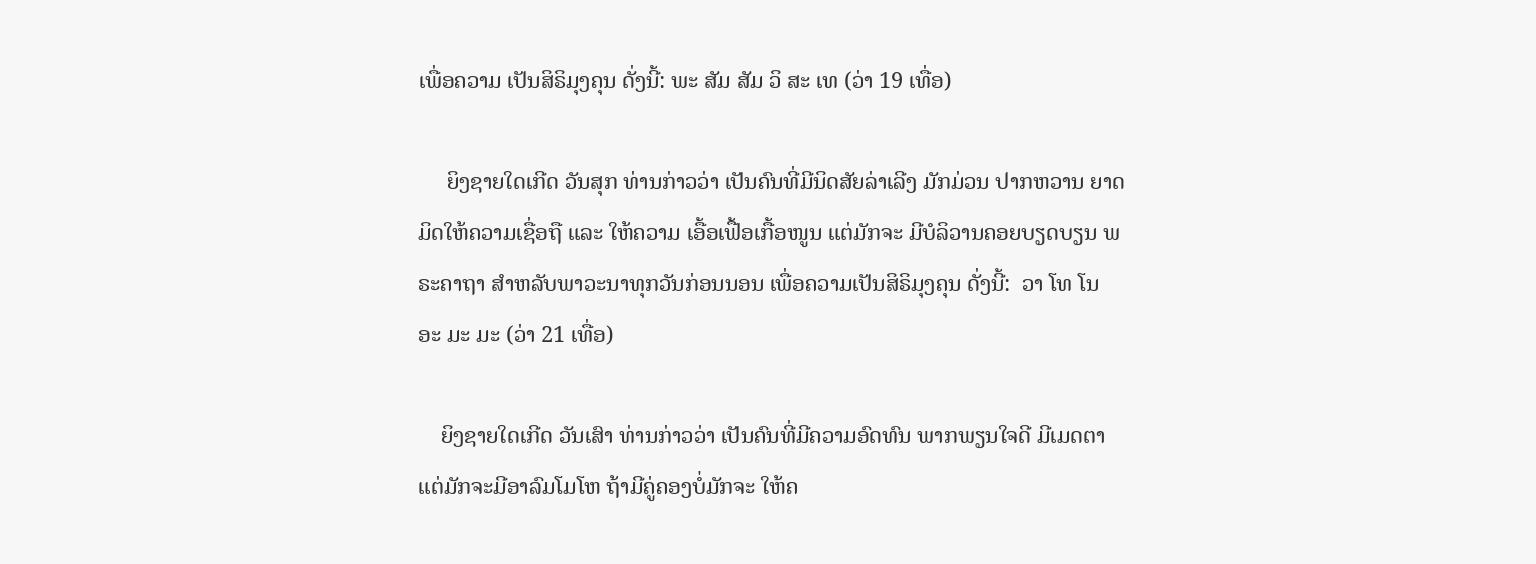ເພື່ອຄວາມ ເປັນສິຣິມຸງຄຸນ ດັ່ງນີ້: ພະ ສັມ ສັມ ວິ ສະ ເທ (ວ່າ 19 ເທື່ອ)

     ຍິງຊາຍໃດເກີດ ວັນສຸກ ທ່ານກ່າວວ່າ ເປັນຄົນທີ່ມີນິດສັຍລ່າເລີງ ມັກມ່ວນ ປາກຫວານ ຍາດມິດໃຫ້ຄວາມເຊື່ອຖື ແລະ ໃຫ້ຄວາມ ເອື້ອເຟື້ອເກື້ອໜູນ ແຕ່ມັກຈະ ມີບໍລິວານຄອຍບຽດບຽນ ພຣະຄາຖາ ສໍາຫລັບພາວະນາທຸກວັນກ່ອນນອນ ເພື່ອຄວາມເປັນສິຣິມຸງຄຸນ ດັ່ງນີ້:  ວາ ໂທ ໂນ ອະ ມະ ມະ (ວ່າ 21 ເທື່ອ)

    ຍິງຊາຍໃດເກີດ ວັນເສົາ ທ່ານກ່າວວ່າ ເປັນຄົນທີ່ມີຄວາມອົດທົນ ພາກພຽນໃຈດີ ມີເມດຕາ ແຕ່ມັກຈະມີອາລົມໂມໂຫ ຖ້າມີຄູ່ຄອງບໍ່ມັກຈະ ໃຫ້ຄ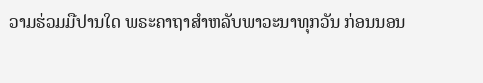ວາມຮ່ວມມືປານໃດ ພຣະຄາຖາສໍາຫລັບພາວະນາທຸກວັນ ກ່ອນນອນ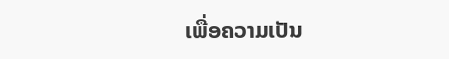ເພື່ອຄວາມເປັນ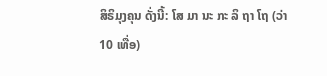ສິຣິມຸງຄຸນ ດັ່ງນີ້: ໂສ ມາ ນະ ກະ ລິ ຖາ ໂຖ (ວ່າ 10 ເທື່ອ)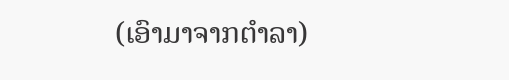(ເອົາມາຈາກຕຳລາ)